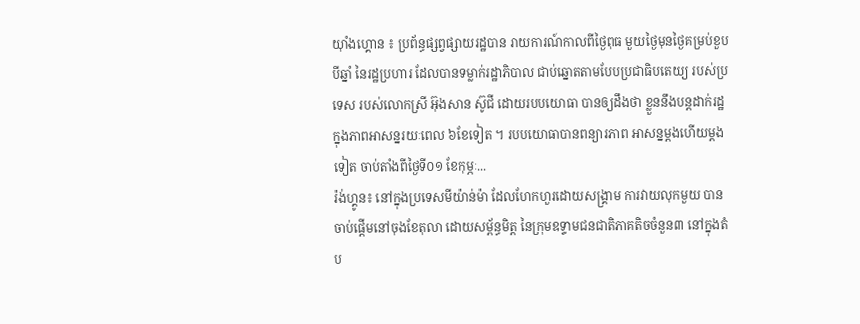យ៉ាំងហ្គោន ៖ ប្រព័ន្ធផ្សព្វផ្សាយរដ្ឋបាន រាយការណ៍កាលពីថ្ងៃពុធ មួយថ្ងៃមុនថ្ងៃគម្រប់ខួបបីឆ្នាំ នៃរដ្ឋប្រហារ ដែលបានទម្លាក់រដ្ឋាភិបាល ជាប់ឆ្នោតតាមបែបប្រជាធិបតេយ្យ របស់ប្រទេស របស់លោកស្រី អ៊ុងសាន ស៊ូជី ដោយរបបយោធា បានឲ្យដឹងថា ខ្លួននឹងបន្តដាក់រដ្ឋ ក្នុងភាពអាសន្នរយៈពេល ៦ខែទៀត ។ របបយោធាបានពន្យារភាព អាសន្នម្តងហើយម្តងទៀត ចាប់តាំងពីថ្ងៃទី០១ ខែកុម្ភៈ...
រ៉ង់ហ្គូន៖ នៅក្នុងប្រទេសមីយ៉ាន់ម៉ា ដែលហែកហួរដោយសង្រ្គាម ការវាយលុកមួយ បានចាប់ផ្តើមនៅចុងខែតុលា ដោយសម្ព័ន្ធមិត្ត នៃក្រុមឧទ្ទាមជនជាតិភាគតិចចំនួន៣ នៅក្នុងតំប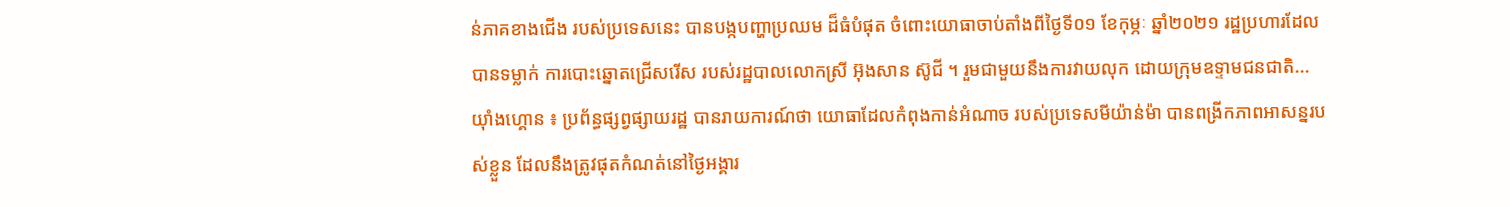ន់ភាគខាងជើង របស់ប្រទេសនេះ បានបង្កបញ្ហាប្រឈម ដ៏ធំបំផុត ចំពោះយោធាចាប់តាំងពីថ្ងៃទី០១ ខែកុម្ភៈ ឆ្នាំ២០២១ រដ្ឋប្រហារដែលបានទម្លាក់ ការបោះឆ្នោតជ្រើសរើស របស់រដ្ឋបាលលោកស្រី អ៊ុងសាន ស៊ូជី ។ រួមជាមួយនឹងការវាយលុក ដោយក្រុមឧទ្ទាមជនជាតិ...
យ៉ាំងហ្គោន ៖ ប្រព័ន្ធផ្សព្វផ្សាយរដ្ឋ បានរាយការណ៍ថា យោធាដែលកំពុងកាន់អំណាច របស់ប្រទេសមីយ៉ាន់ម៉ា បានពង្រីកភាពអាសន្នរបស់ខ្លួន ដែលនឹងត្រូវផុតកំណត់នៅថ្ងៃអង្គារ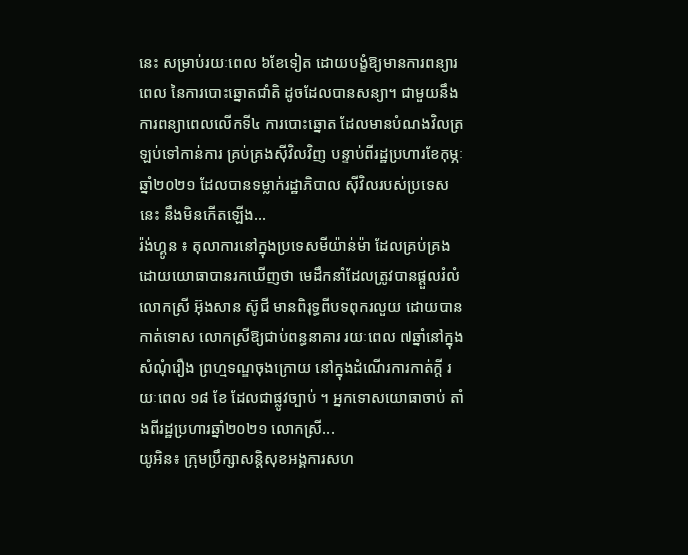នេះ សម្រាប់រយៈពេល ៦ខែទៀត ដោយបង្ខំឱ្យមានការពន្យារពេល នៃការបោះឆ្នោតជាំតិ ដូចដែលបានសន្យា។ ជាមួយនឹងការពន្យាពេលលើកទី៤ ការបោះឆ្នោត ដែលមានបំណងវិលត្រឡប់ទៅកាន់ការ គ្រប់គ្រងស៊ីវិលវិញ បន្ទាប់ពីរដ្ឋប្រហារខែកុម្ភៈ ឆ្នាំ២០២១ ដែលបានទម្លាក់រដ្ឋាភិបាល ស៊ីវិលរបស់ប្រទេសនេះ នឹងមិនកើតឡើង...
រ៉ង់ហ្គូន ៖ តុលាការនៅក្នុងប្រទេសមីយ៉ាន់ម៉ា ដែលគ្រប់គ្រងដោយយោធាបានរកឃើញថា មេដឹកនាំដែលត្រូវបានផ្តួលរំលំលោកស្រី អ៊ុងសាន ស៊ូជី មានពិរុទ្ធពីបទពុករលួយ ដោយបានកាត់ទោស លោកស្រីឱ្យជាប់ពន្ធនាគារ រយៈពេល ៧ឆ្នាំនៅក្នុងសំណុំរឿង ព្រហ្មទណ្ឌចុងក្រោយ នៅក្នុងដំណើរការកាត់ក្តី រយៈពេល ១៨ ខែ ដែលជាផ្លូវច្បាប់ ។ អ្នកទោសយោធាចាប់ តាំងពីរដ្ឋប្រហារឆ្នាំ២០២១ លោកស្រី...
យូអិន៖ ក្រុមប្រឹក្សាសន្តិសុខអង្គការសហ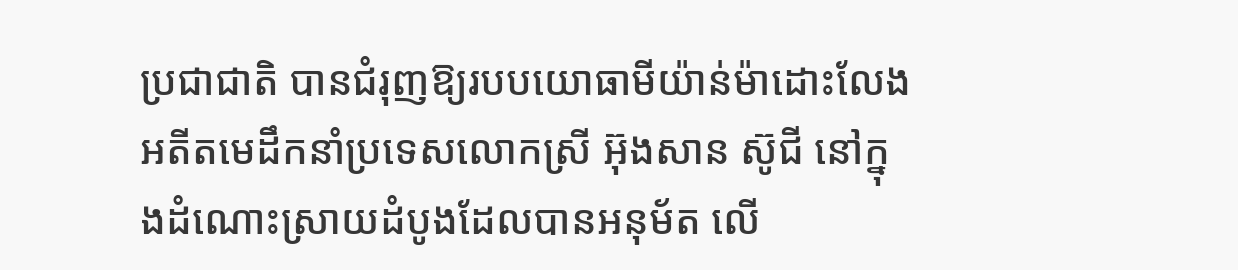ប្រជាជាតិ បានជំរុញឱ្យរបបយោធាមីយ៉ាន់ម៉ាដោះលែង អតីតមេដឹកនាំប្រទេសលោកស្រី អ៊ុងសាន ស៊ូជី នៅក្នុងដំណោះស្រាយដំបូងដែលបានអនុម័ត លើ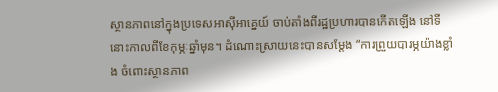ស្ថានភាពនៅក្នុងប្រទេសអាស៊ីអាគ្នេយ៍ ចាប់តាំងពីរដ្ឋប្រហារបានកើតឡើង នៅទីនោះកាលពីខែកុម្ភៈឆ្នាំមុន។ ដំណោះស្រាយនេះបានសម្តែង “ការព្រួយបារម្ភយ៉ាងខ្លាំង ចំពោះស្ថានភាព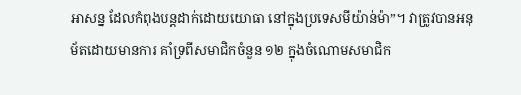អាសន្ន ដែលកំពុងបន្តដាក់ដោយយោធា នៅក្នុងប្រទេសមីយ៉ាន់ម៉ា”។ វាត្រូវបានអនុម័តដោយមានការ គាំទ្រពីសមាជិកចំនួន ១២ ក្នុងចំណោមសមាជិក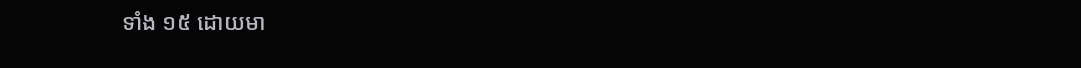ទាំង ១៥ ដោយមា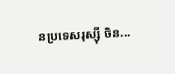នប្រទេសរុស្ស៊ី ចិន...